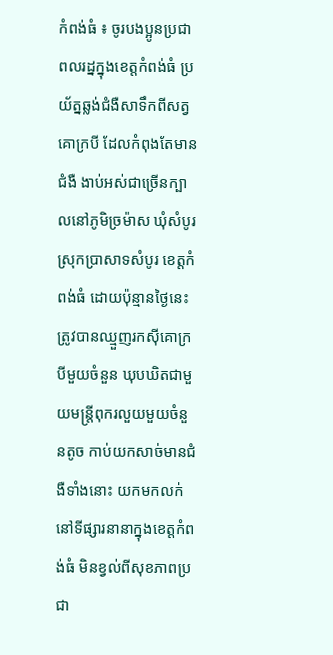កំពង់ធំ ៖ ចូរបងប្អូនប្រជាពលរដ្នក្នុងខេត្តកំពង់ធំ ប្រយ័ត្នឆ្លង់ជំងឺសាទឹកពីសត្វគោក្របី ដែលកំពុងតែមានជំងឺ ងាប់អស់ជាច្រើនក្បាលនៅភូមិច្រម៉ាស ឃុំសំបូរ ស្រុកប្រាសាទសំបូរ ខេត្តកំពង់ធំ ដោយប៉ុន្មានថ្ងៃនេះត្រូវបានឈ្មួញរកស៊ីគោក្របីមួយចំនួន ឃុបឃិតជាមួយមន្ត្រីពុករលួយមួយចំនួនតូច កាប់យកសាច់មានជំងឺទាំងនោះ យកមកលក់នៅទីផ្សារនានាក្នុងខេត្តកំពង់ធំ មិនខ្វល់ពីសុខភាពប្រជា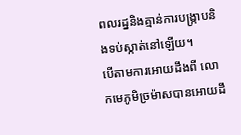ពលរដ្ននិងគ្មាន់ការបង្ក្រាបនិងទប់ស្កាត់នៅឡើយ។
បើតាមការអោយដឹងពី លោកមេភូមិច្រម៉ាសបានអោយដឹ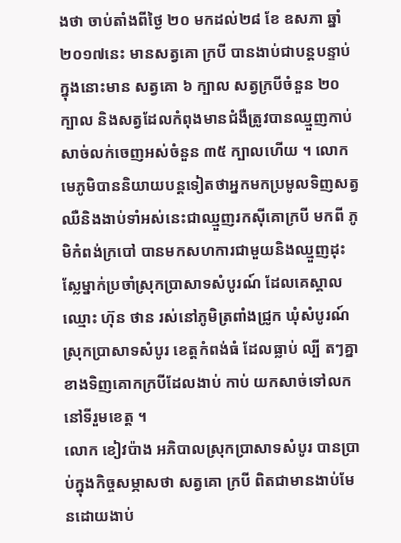ងថា ចាប់តាំងពីថ្ងៃ ២០ មកដល់២៨ ខែ ឧសភា ឆ្នាំ២០១៧នេះ មានសត្វគោ ក្របី បានងាប់ជាបន្ដបន្ទាប់ ក្នុងនោះមាន សត្វគោ ៦ ក្បាល សត្វក្របីចំនួន ២០ ក្បាល និងសត្វដែលកំពុងមានជំងឺត្រូវបានឈ្មួញកាប់សាច់លក់ចេញអស់ចំនួន ៣៥ ក្បាលហើយ ។ លោកមេភូមិបាននិយាយបន្តទៀតថាអ្នកមកប្រមូលទិញសត្វឈឺនិងងាប់ទាំអស់នេះជាឈ្មួញរកស៊ីគោក្របី មកពី ភូមិកំពង់ក្របៅ បានមកសហការជាមួយនិងឈ្មួញដុះស្លែម្នាក់ប្រចាំស្រុកប្រាសាទសំបូរណ៍ ដែលគេស្គាលឈ្មោះ ហ៊ុន ថាន រស់នៅភូមិត្រពាំងជ្រូក ឃុំសំបូរណ៍ ស្រុកប្រាសាទសំបូរ ខេត្តកំពង់ធំ ដែលធ្លាប់ ល្បី តៗគ្នា ខាងទិញគោកក្របីដែលងាប់ កាប់ យកសាច់ទៅលកនៅទីរួមខេត្ត ។
លោក ខៀវប៉ាង អភិបាលស្រុកប្រាសាទសំបូរ បានប្រាប់ក្នុងកិច្ចសម្ភាសថា សត្វគោ ក្របី ពិតជាមានងាប់មែនដោយងាប់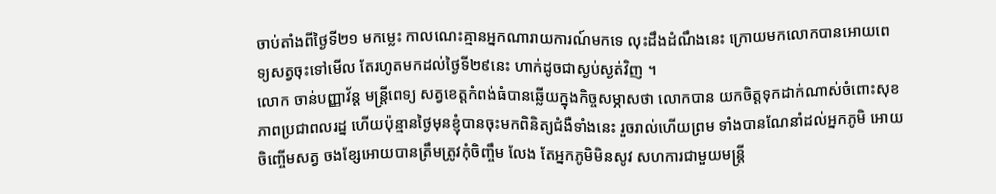ចាប់តាំងពីថ្ងៃទី២១ មកម្លេះ កាលណេះគ្មានអ្នកណារាយការណ៍មកទេ លុះដឹងដំណឹងនេះ ក្រោយមកលោកបានអោយពេទ្យសត្វចុះទៅមើល តែរហូតមកដល់ថ្ងៃទី២៩នេះ ហាក់ដូចជាស្ងប់ស្ងត់វិញ ។
លោក ចាន់បញ្ញាវ័ន្ដ មន្ដ្រីពេទ្យ សត្វខេត្តកំពង់ធំបានឆ្លើយក្នុងកិច្ចសម្ភាសថា លោកបាន យកចិត្តទុកដាក់ណាស់ចំពោះសុខភាពប្រជាពលរដ្ន ហើយប៉ុន្មានថ្ងៃមុនខ្ញុំបានចុះមកពិនិត្យជំងឺទាំងនេះ រួចរាល់ហើយព្រម ទាំងបានណែនាំដល់អ្នកភូមិ អោយចិញ្ចើមសត្វ ចងខ្សែអោយបានត្រឹមត្រូវកុំចិញ្ចឹម លែង តែអ្នកភូមិមិនសូវ សហការជាមួយមន្រ្ដី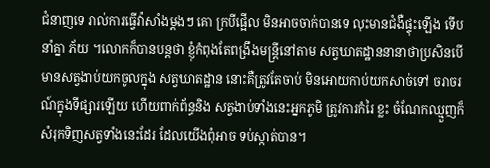ជំនាញទេ រាល់ការធ្វើវ៉ាសាំងម្ដងៗ គោ ក្របីផ្អើល មិនអាចចាក់បានទេ លុះមានជំងឺផ្ទុះឡើង ទើបនាំគ្នា ភ័យ ។លោកក៏បានបន្ដថា ខ្ញុំកំពុងតែពង្រឹងមន្រ្ដីនៅតាម សត្វឃាតដ្ឋាននានាថាប្រសិនបើមានសត្វងាប់យកចូលក្នុង សត្វឃាតដ្ឋាន នោះគឺត្រូវតែចាប់ មិនអោយកាប់យកសាច់ទៅ ចរាចរណ៍ក្នុងទីផ្សារឡើយ ហើយពាក់ព័ន្ធនិង សត្វងាប់ទាំងនេះអ្នកភូមិ ត្រូវការកំរៃ ខ្លះ ចំណែកឈ្មួញក៏សំរុកទិញសត្វទាំងនេះដែរ ដែលយើងពុំអាច ទប់ស្កាត់បាន។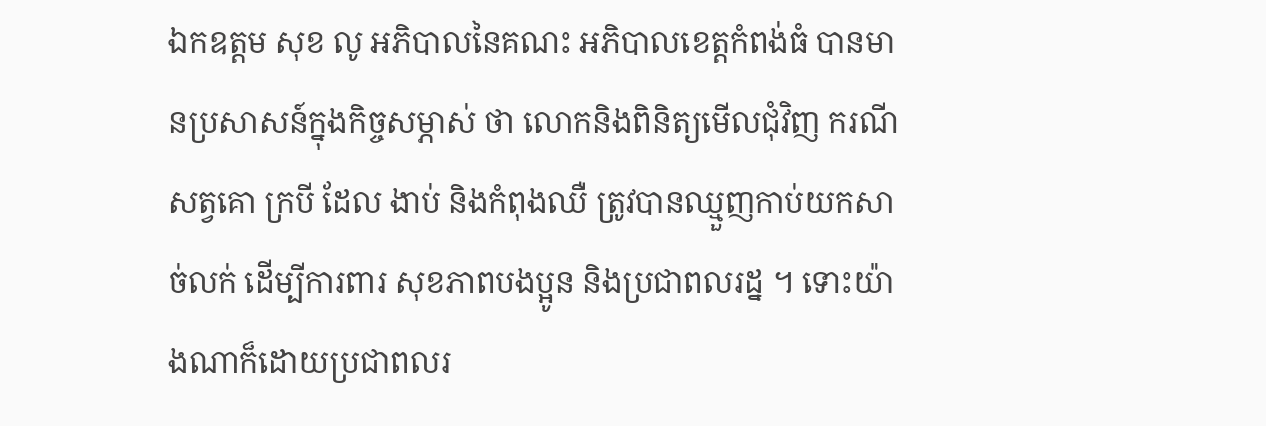ឯកឧត្តម សុខ លូ អភិបាលនៃគណះ អភិបាលខេត្តកំពង់ធំ បានមានប្រសាសន៍ក្នុងកិច្ចសម្ភាស់ ថា លោកនិងពិនិត្យមើលជុំវិញ ករណីសត្វគោ ក្របី ដែល ងាប់ និងកំពុងឈឺ ត្រូវបានឈ្មួញកាប់យកសាច់លក់ ដើម្បីការពារ សុខភាពបងប្អូន និងប្រជាពលរដ្ន ។ ទោះយ៉ាងណាក៏ដោយប្រជាពលរ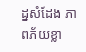ដ្នសំដែង ភាពភ័យខ្លា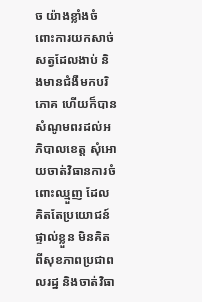ច យ៉ាងខ្លាំងចំពោះការយកសាច់សត្វដែលងាប់ និងមានជំងឺមកបរិភោគ ហើយក៏បានសំណូមពរដល់អភិបាលខេត្ត សុំអោយចាត់វិធានការចំពោះឈ្មួញ ដែលគិតតែប្រយោជន៍ផ្ទាល់ខ្លួន មិនគិតពីសុខភាពប្រជាពលរដ្ន និងចាត់វិធា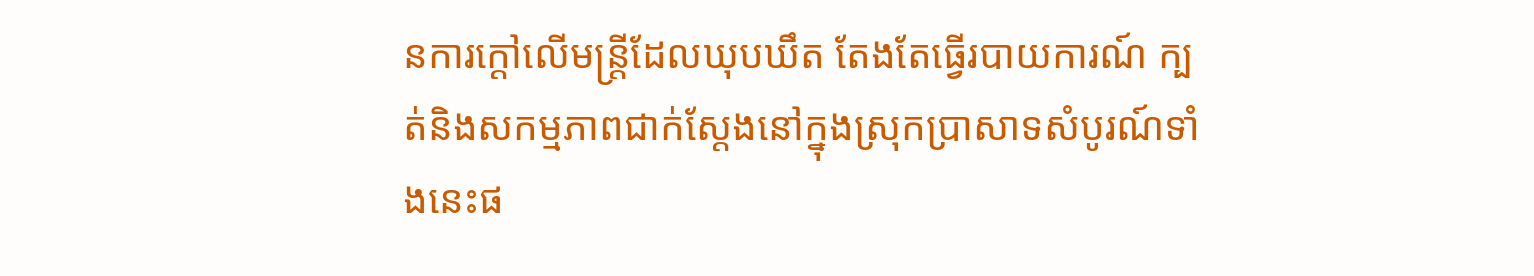នការក្ដៅលើមន្ត្រីដែលឃុបឃឹត តែងតែធ្វើរបាយការណ៍ ក្បត់និងសកម្មភាពជាក់ស្តែងនៅក្នុងស្រុកប្រាសាទសំបូរណ៍ទាំងនេះផ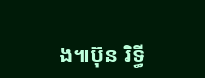ង៕ប៊ុន រិទ្ធី